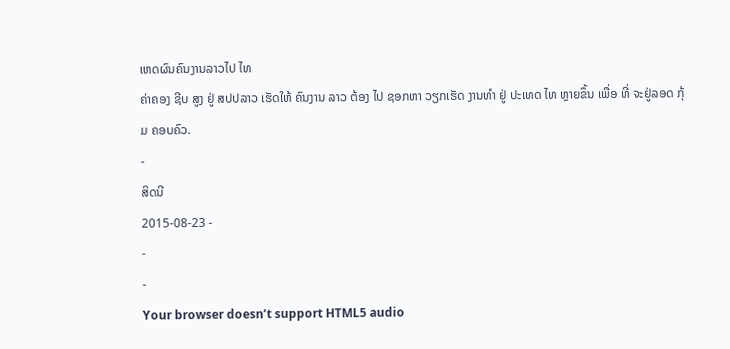ເຫດຜົນຄົນງານລາວໄປ ໄທ
ຄ່າຄອງ ຊີບ ສູງ ຢູ່ ສປປລາວ ເຮັດໃຫ້ ຄົນງານ ລາວ ຕ້ອງ ໄປ ຊອກຫາ ວຽກເຮັດ ງານທຳ ຢູ່ ປະເທດ ໄທ ຫຼາຍຂຶ້ນ ເພື່ອ ທີ່ ຈະຢູ່ລອດ ກຸ້ມ ຄອບຄົວ.
-
ສິດນີ
2015-08-23 -
-
-
Your browser doesn’t support HTML5 audio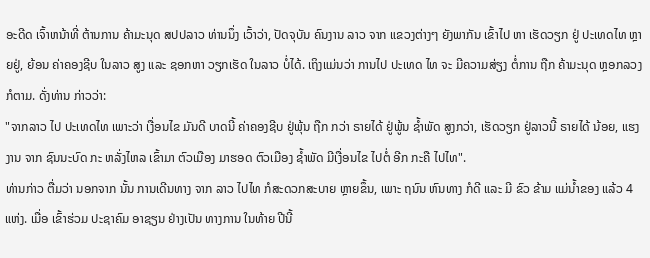ອະດີດ ເຈົ້າຫນ້າທີ່ ຕ້ານການ ຄ້າມະນຸດ ສປປລາວ ທ່ານນຶ່ງ ເວົ້າວ່າ, ປັດຈຸບັນ ຄົນງານ ລາວ ຈາກ ແຂວງຕ່າງໆ ຍັງພາກັນ ເຂົ້າໄປ ຫາ ເຮັດວຽກ ຢູ່ ປະເທດໄທ ຫຼາຍຢູ່, ຍ້ອນ ຄ່າຄອງຊີບ ໃນລາວ ສູງ ແລະ ຊອກຫາ ວຽກເຮັດ ໃນລາວ ບໍ່ໄດ້. ເຖິງແມ່ນວ່າ ການໄປ ປະເທດ ໄທ ຈະ ມີຄວາມສ່ຽງ ຕໍ່ການ ຖືກ ຄ້າມະນຸດ ຫຼອກລວງ ກໍຕາມ. ດັ່ງທ່ານ ກ່າວວ່າ:
"ຈາກລາວ ໄປ ປະເທດໄທ ເພາະວ່າ ເງື່ອນໄຂ ມັນດີ ບາດນີ້ ຄ່າຄອງຊີບ ຢູ່ພຸ້ນ ຖືກ ກວ່າ ຣາຍໄດ້ ຢູ່ພູ້ນ ຊ້ຳພັດ ສູງກວ່າ, ເຮັດວຽກ ຢູ່ລາວນີ້ ຣາຍໄດ້ ນ້ອຍ, ແຮງງານ ຈາກ ຊົນນະບົດ ກະ ຫລັ່ງໄຫລ ເຂົ້າມາ ຕົວເມືອງ ມາຮອດ ຕົວເມືອງ ຊ້ຳພັດ ມີເງື່ອນໄຂ ໄປຕໍ່ ອີກ ກະຄື ໄປໄທ".
ທ່ານກ່າວ ຕື່ມວ່າ ນອກຈາກ ນັ້ນ ການເດີນທາງ ຈາກ ລາວ ໄປໄທ ກໍສະດວກສະບາຍ ຫຼາຍຂຶ້ນ, ເພາະ ຖນົນ ຫົນທາງ ກໍດີ ແລະ ມີ ຂົວ ຂ້າມ ແມ່ນ້ຳຂອງ ແລ້ວ 4 ແຫ່ງ. ເມື່ອ ເຂົ້າຮ່ວມ ປະຊາຄົມ ອາຊຽນ ຢ່າງເປັນ ທາງການ ໃນທ້າຍ ປີນີ້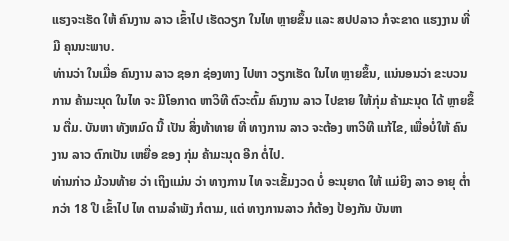ແຮງຈະເຮັດ ໃຫ້ ຄົນງານ ລາວ ເຂົ້າໄປ ເຮັດວຽກ ໃນໄທ ຫຼາຍຂຶ້ນ ແລະ ສປປລາວ ກໍຈະຂາດ ແຮງງານ ທີ່ ມີ ຄຸນນະພາບ.
ທ່ານວ່າ ໃນເມື່ອ ຄົນງານ ລາວ ຊອກ ຊ່ອງທາງ ໄປຫາ ວຽກເຮັດ ໃນໄທ ຫຼາຍຂຶ້ນ, ແນ່ນອນວ່າ ຂະບວນການ ຄ້າມະນຸດ ໃນໄທ ຈະ ມີໂອກາດ ຫາວິທີ ຕົວະຕົ້ມ ຄົນງານ ລາວ ໄປຂາຍ ໃຫ້ກຸ່ມ ຄ້າມະນຸດ ໄດ້ ຫຼາຍຂຶ້ນ ຕື່ມ. ບັນຫາ ທັງຫມົດ ນີ້ ເປັນ ສິ່ງທ້າທາຍ ທີ່ ທາງການ ລາວ ຈະຕ້ອງ ຫາວິທີ ແກ້ໄຂ, ເພື່ອບໍ່ໃຫ້ ຄົນງານ ລາວ ຕົກເປັນ ເຫຍື່ອ ຂອງ ກຸ່ມ ຄ້າມະນຸດ ອີກ ຕໍ່ໄປ.
ທ່ານກ່າວ ມ້ວນທ້າຍ ວ່າ ເຖິງແມ່ນ ວ່າ ທາງການ ໄທ ຈະເຂັ້ມງວດ ບໍ່ ອະນຸຍາດ ໃຫ້ ແມ່ຍິງ ລາວ ອາຍຸ ຕ່ຳກວ່າ 18 ປີ ເຂົ້າໄປ ໄທ ຕາມລຳພັງ ກໍຕາມ, ແຕ່ ທາງການລາວ ກໍຕ້ອງ ປ້ອງກັນ ບັນຫາ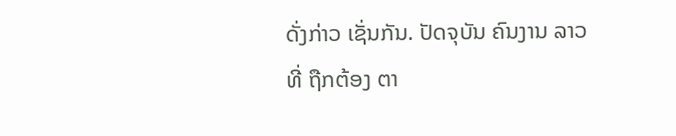ດັ່ງກ່າວ ເຊັ່ນກັນ. ປັດຈຸບັນ ຄົນງານ ລາວ ທີ່ ຖືກຕ້ອງ ຕາ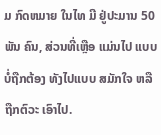ມ ກົດຫມາຍ ໃນໄທ ມີ ຢູ່ປະມານ 50 ພັນ ຄົນ, ສ່ວນທີ່ເຫຼືອ ແມ່ນໄປ ແບບ ບໍ່ຖືກຕ້ອງ ທັງໄປແບບ ສມັກໃຈ ຫລື ຖືກຕົວະ ເອົາໄປ.